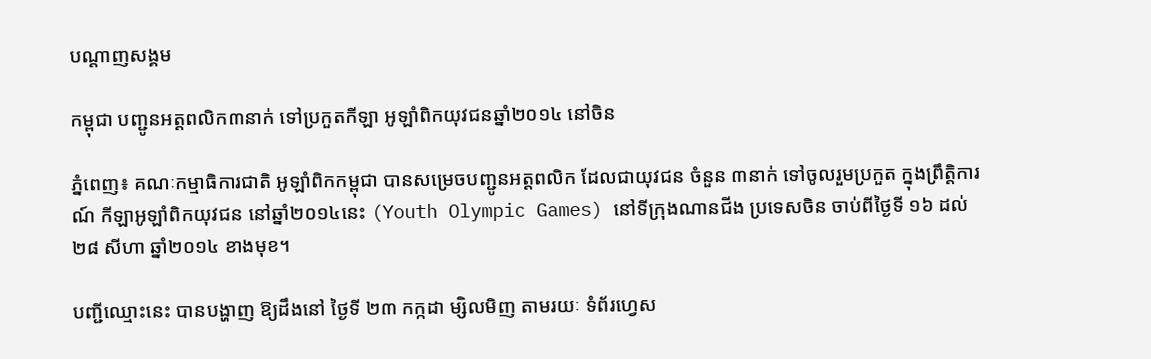បណ្តាញសង្គម

កម្ពុជា បញ្ជូនអត្តពលិក៣នាក់ ទៅប្រកួតកីឡា អូឡាំពិកយុវជនឆ្នាំ២០១៤ នៅចិន

ភ្នំពេញ៖ គណៈកម្មាធិការជាតិ អូឡាំពិកកម្ពុជា បានសម្រេចបញ្ជូនអត្តពលិក ដែលជាយុវជន ចំនួន ៣នាក់ ទៅចូលរួមប្រកួត ក្នុងព្រឹត្តិការណ៍ កីឡាអូឡាំពិកយុវជន នៅឆ្នាំ២០១៤នេះ (Youth Olympic Games) នៅទីក្រុងណានជីង ប្រទេសចិន ចាប់ពីថ្ងៃទី ១៦ ដល់ ២៨ សីហា ឆ្នាំ២០១៤ ខាងមុខ។

បញ្ជីឈ្មោះនេះ បានបង្ហាញ ឱ្យដឹងនៅ ថ្ងៃទី ២៣ កក្កដា ម្សិលមិញ តាមរយៈ ទំព័រហ្វេស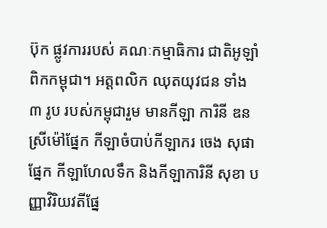ប៊ុក ផ្លូវការរបស់ គណៈកម្មាធិការ ជាតិអូឡាំពិកកម្ពុជា។ អត្តពលិក ឈុតយុវជន ទាំង ៣ រូប របស់កម្ពុជារួម មានកីឡា ការិនី ឌន ស្រីម៉ៅផ្នែក កីឡាចំបាប់កីឡាករ ចេង សុផាផ្នែក កីឡាហែលទឹក និងកីឡាការិនី សុខា បញ្ញាវិរិយវតីផ្នែ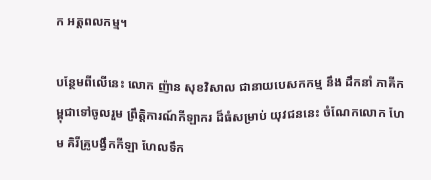ក អត្តពលកម្ម។

បន្ថែមពីលើនេះ លោក ញ៉ាន សុខវិសាល ជានាយបេសកកម្ម នឹង ដឹកនាំ ភាគីកម្ពុជាទៅចូលរួម ព្រឹត្តិការណ៍កីឡាករ ដ៏ធំសម្រាប់ យុវជននេះ ចំណែកលោក ហែម គិរីគ្រូបង្វឹកកីឡា ហែលទឹក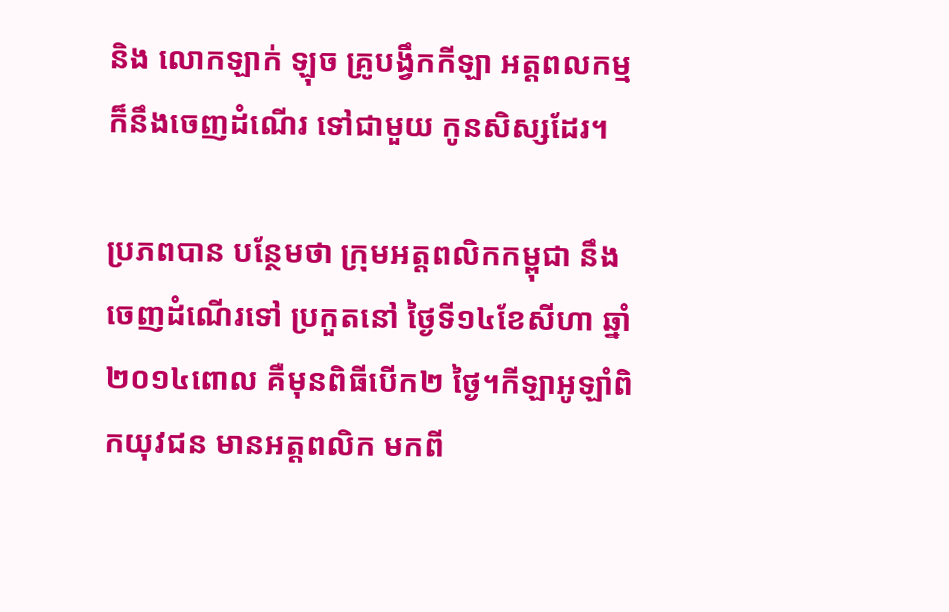និង លោកឡាក់ ឡុច គ្រូបង្វឹកកីឡា អត្តពលកម្ម ក៏នឹងចេញដំណើរ ទៅជាមួយ កូនសិស្សដែរ។

ប្រភពបាន បន្ថែមថា ក្រុមអត្តពលិកកម្ពុជា នឹង ចេញដំណើរទៅ ប្រកួតនៅ ថ្ងៃទី១៤ខែសីហា ឆ្នាំ២០១៤ពោល គឺមុនពិធីបើក២ ថ្ងៃ។កីឡាអូឡាំពិកយុវជន មានអត្តពលិក មកពី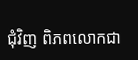ជុំវិញ ពិភពលោកជា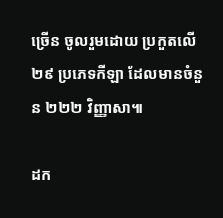ច្រើន ចូលរួមដោយ ប្រកួតលើ២៩ ប្រភេទកីឡា ដែលមានចំនួន ២២២ វិញ្ញាសា៕

ដក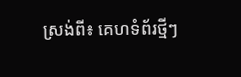ស្រង់ពី៖ គេហទំព័រថ្មីៗ